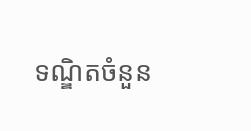ទណ្ឌិតចំនួន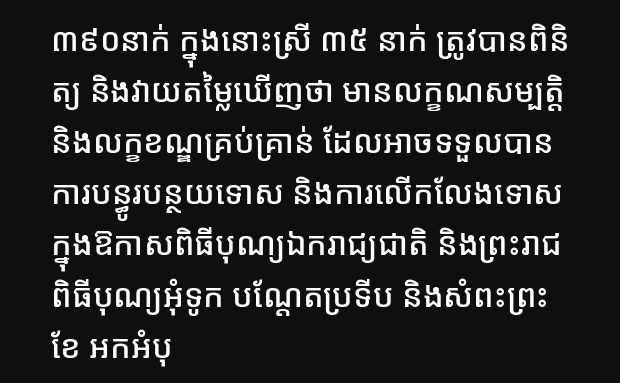៣៩០នាក់ ក្នុងនោះស្រី ៣៥ នាក់ ត្រូវបានពិនិត្យ និងវាយតម្លៃឃើញថា មានលក្ខណសម្បត្តិ និងលក្ខខណ្ឌគ្រប់គ្រាន់ ដែលអាចទទួលបានការបន្ធូរបន្ថយទោស និងការលើកលែងទោស ក្នុងឱកាសពិធីបុណ្យឯករាជ្យជាតិ និងព្រះរាជពិធីបុណ្យអុំទូក បណ្តែតប្រទីប និងសំពះព្រះខែ អកអំបុ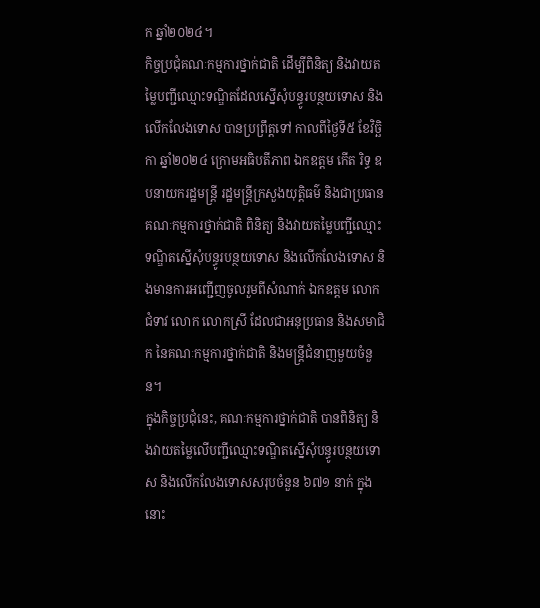ក ឆ្នាំ២០២៤។
កិច្ចប្រជុំគណៈកម្មការថ្នាក់ជាតិ ដើម្បីពិនិត្យ និងវាយតម្លៃបញ្ជីឈ្មោះទណ្ឌិតដែលស្នើសុំបន្ធូរបន្ថយទោស និងលើកលែងទោស បានប្រព្រឹត្តទៅ កាលពីថ្ងៃទី៥ ខែវិច្ឆិកា ឆ្នាំ២០២៤ ក្រោមអធិបតីភាព ឯកឧត្តម កើត រិទ្ធ ឧបនាយករដ្ឋមន្ត្រី រដ្ឋមន្ត្រីក្រសួងយុត្តិធម៌ និងជាប្រធានគណៈកម្មការថ្នាក់ជាតិ ពិនិត្យ និងវាយតម្លៃបញ្ជីឈ្មោះទណ្ឌិតស្នើសុំបន្ធូរបន្ថយទោស និងលើកលែងទោស និងមានការអញ្ជើញចូលរួមពីសំណាក់ ឯកឧត្តម លោកជំទាវ លោក លោកស្រី ដែលជាអនុប្រធាន និងសមាជិក នៃគណៈកម្មការថ្នាក់ជាតិ និងមន្ត្រីជំនាញមួយចំនួន។
ក្នុងកិច្ចប្រជុំនេះ, គណៈកម្មការថ្នាក់ជាតិ បានពិនិត្យ និងវាយតម្លៃលើបញ្ជីឈ្មោះទណ្ឌិតស្នើសុំបន្ធូរបន្ថយទោស និងលើកលែងទោសសរុបចំនួន ៦៧១ នាក់ ក្នុងនោះ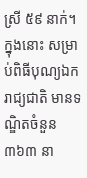ស្រី ៥៩ នាក់។ ក្នុងនោះ សម្រាប់ពិធីបុណ្យឯករាជ្យជាតិ មានទណ្ឌិតចំនួន ៣៦៣ នា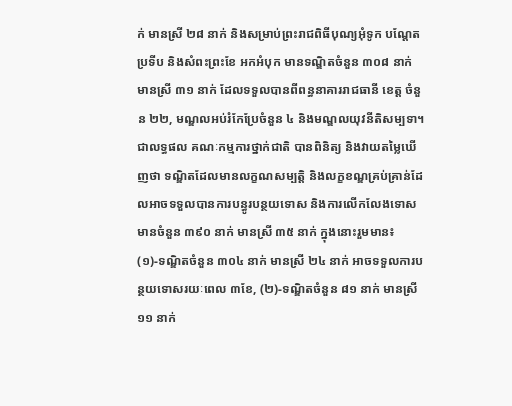ក់ មានស្រី ២៨ នាក់ និងសម្រាប់ព្រះរាជពិធីបុណ្យអុំទូក បណ្តែតប្រទីប និងសំពះព្រះខែ អកអំបុក មានទណ្ឌិតចំនួន ៣០៨ នាក់ មានស្រី ៣១ នាក់ ដែលទទួលបានពីពន្ធនាគាររាជធានី ខេត្ត ចំនួន ២២, មណ្ឌលអប់រំកែប្រែចំនួន ៤ និងមណ្ឌលយុវនីតិសម្បទា។
ជាលទ្ធផល គណៈកម្មការថ្នាក់ជាតិ បានពិនិត្យ និងវាយតម្លៃឃើញថា ទណ្ឌិតដែលមានលក្ខណសម្បត្តិ និងលក្ខខណ្ឌគ្រប់គ្រាន់ដែលអាចទទួលបានការបន្ធូរបន្ថយទោស និងការលើកលែងទោសមានចំនួន ៣៩០ នាក់ មានស្រី ៣៥ នាក់ ក្នុងនោះរួមមាន៖ (១)-ទណ្ឌិតចំនួន ៣០៤ នាក់ មានស្រី ២៤ នាក់ អាចទទួលការបន្ថយទោសរយៈពេល ៣ខែ, (២)-ទណ្ឌិតចំនួន ៨១ នាក់ មានស្រី ១១ នាក់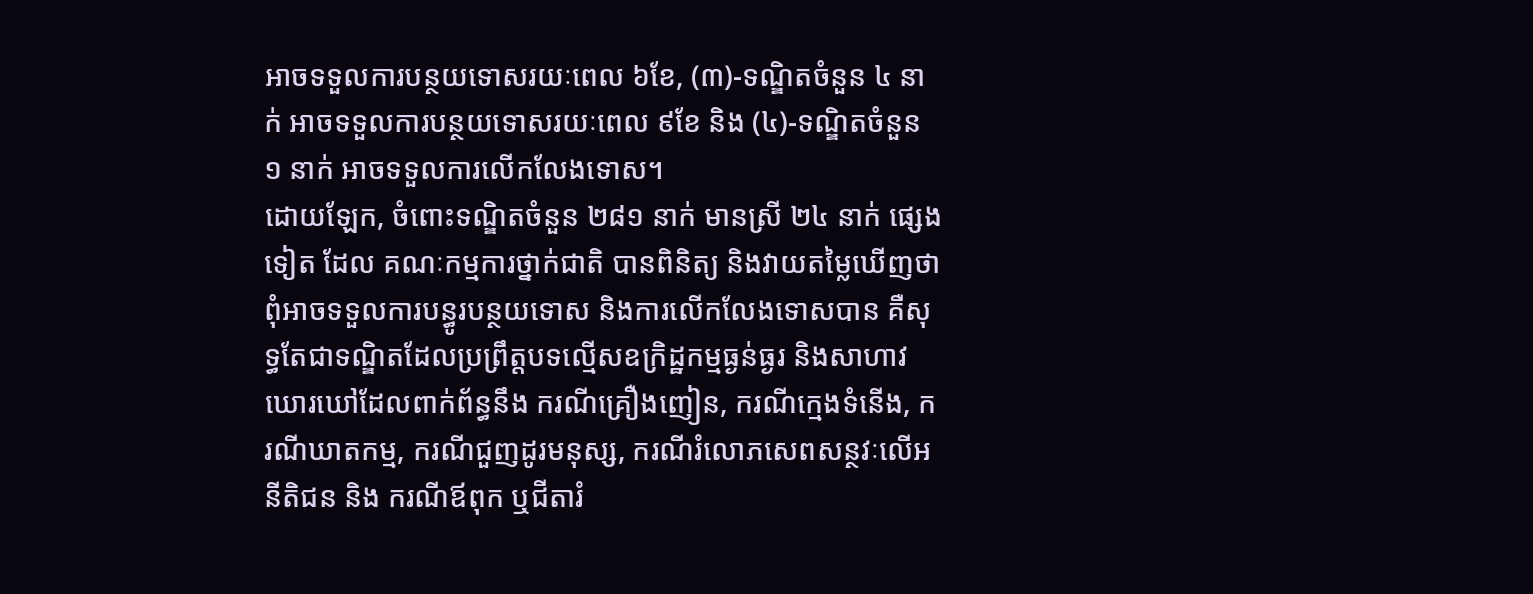អាចទទួលការបន្ថយទោសរយៈពេល ៦ខែ, (៣)-ទណ្ឌិតចំនួន ៤ នាក់ អាចទទួលការបន្ថយទោសរយៈពេល ៩ខែ និង (៤)-ទណ្ឌិតចំនួន ១ នាក់ អាចទទួលការលើកលែងទោស។
ដោយឡែក, ចំពោះទណ្ឌិតចំនួន ២៨១ នាក់ មានស្រី ២៤ នាក់ ផ្សេងទៀត ដែល គណៈកម្មការថ្នាក់ជាតិ បានពិនិត្យ និងវាយតម្លៃឃើញថា ពុំអាចទទួលការបន្ធូរបន្ថយទោស និងការលើកលែងទោសបាន គឺសុទ្ធតែជាទណ្ឌិតដែលប្រព្រឹត្តបទល្មើសឧក្រិដ្ឋកម្មធ្ងន់ធ្ងរ និងសាហាវឃោរឃៅដែលពាក់ព័ន្ធនឹង ករណីគ្រឿងញៀន, ករណីក្មេងទំនើង, ករណីឃាតកម្ម, ករណីជួញដូរមនុស្ស, ករណីរំលោភសេពសន្ថវៈលើអនីតិជន និង ករណីឪពុក ឬជីតារំ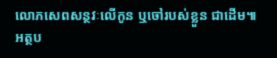លោភសេពសន្ថវៈលើកូន ឬចៅរបស់ខ្លួន ជាដើម៕
អត្ថប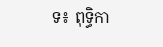ទ៖ ពុទ្ធិកា